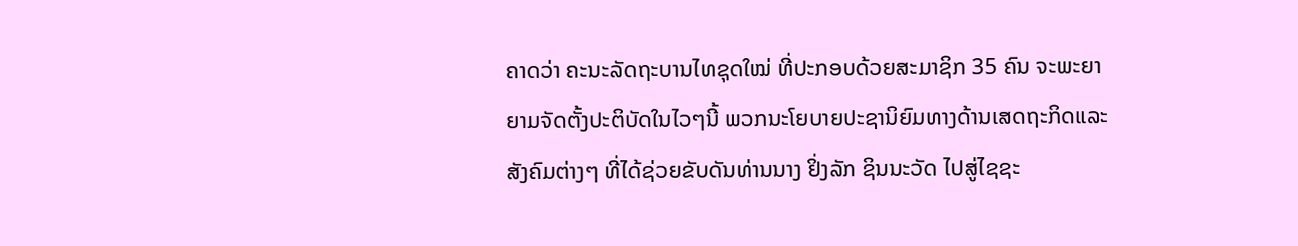ຄາດວ່າ ຄະນະລັດຖະບານໄທຊຸດໃໝ່ ທີ່ປະກອບດ້ວຍສະມາຊິກ 35 ຄົນ ຈະພະຍາ
ຍາມຈັດຕັ້ງປະຕິບັດໃນໄວໆນີ້ ພວກນະໂຍບາຍປະຊານິຍົມທາງດ້ານເສດຖະກິດແລະ
ສັງຄົມຕ່າງໆ ທີ່ໄດ້ຊ່ວຍຂັບດັນທ່ານນາງ ຢິ່ງລັກ ຊິນນະວັດ ໄປສູ່ໄຊຊະ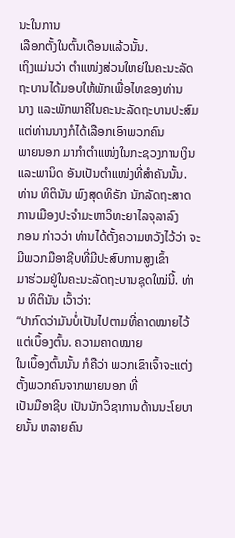ນະໃນການ
ເລືອກຕັ້ງໃນຕົ້ນເດືອນແລ້ວນັ້ນ.
ເຖິງແມ່ນວ່າ ຕໍາແໜ່ງສ່ວນໃຫຍ່ໃນຄະນະລັດຖະບານໄດ້ມອບໃຫ້ພັກເພື່ອໄທຂອງທ່ານ
ນາງ ແລະພັກພາຄີໃນຄະນະລັດຖະບານປະສົມ ແຕ່ທ່ານນາງກໍໄດ້ເລືອກເອົາພວກຄົນ
ພາຍນອກ ມາກໍາຕໍາແໜ່ງໃນກະຊວງການເງິນແລະພານິດ ອັນເປັນຕໍາແໜ່ງທີ່ສໍາຄັນນັ້ນ.
ທ່ານ ທິຕິນັນ ພົງສຸດທິຣັກ ນັກລັດຖະສາດການເມືອງປະຈໍາມະຫາວິທະຍາໄລຈຸລາລົງ
ກອນ ກ່າວວ່າ ທ່ານໄດ້ຕັ້ງຄວາມຫວັງໄວ້ວ່າ ຈະມີພວກມືອາຊີບທີ່ມີປະສົບການສູງເຂົ້າ
ມາຮ່ວມຢູ່ໃນຄະນະລັດຖະບານຊຸດໃໝ່ນີ້. ທ່ານ ທິຕິນັນ ເວົ້າວ່າ:
“ປາກົດວ່າມັນບໍ່ເປັນໄປຕາມທີ່ຄາດໝາຍໄວ້ແຕ່ເບຶ້ອງຕົ້ນ. ຄວາມຄາດໝາຍ
ໃນເບຶ້ອງຕົ້ນນັ້ນ ກໍຄືວ່າ ພວກເຂົາເຈົ້າຈະແຕ່ງຕັ້ງພວກຄົນຈາກພາຍນອກ ທີ່
ເປັນມືອາຊີບ ເປັນນັກວິຊາການດ້ານນະໂຍບາຍນັ້ນ ຫລາຍຄົນ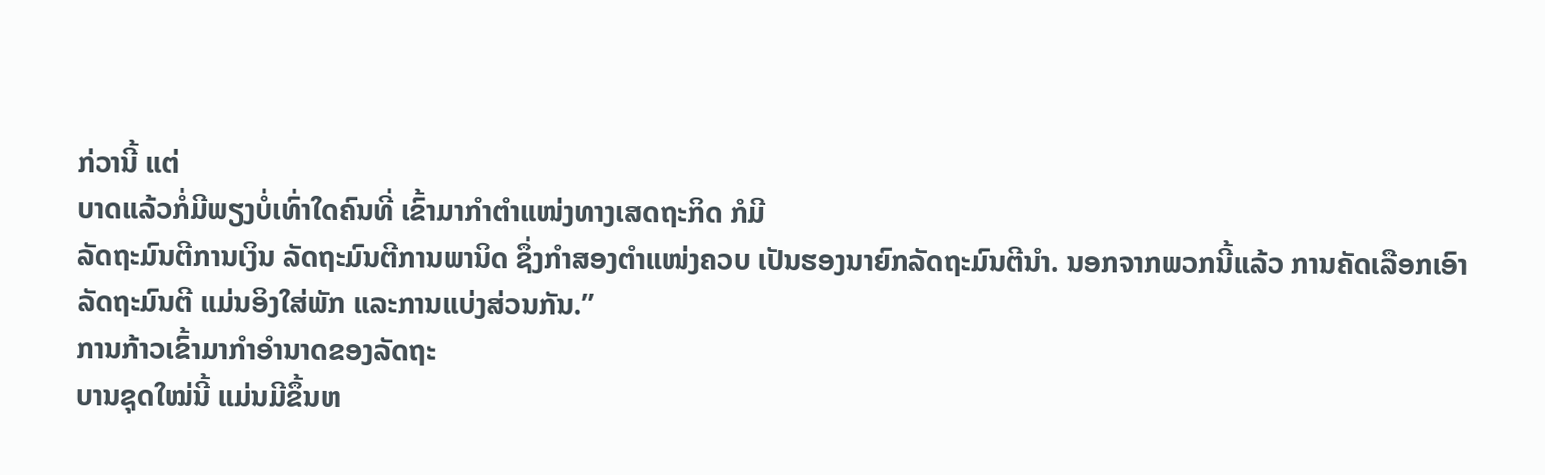ກ່ວານີ້ ແຕ່
ບາດແລ້ວກໍ່ມີພຽງບໍ່ເທົ່າໃດຄົນທີ່ ເຂົ້າມາກໍາຕໍາແໜ່ງທາງເສດຖະກິດ ກໍມີ
ລັດຖະມົນຕີການເງິນ ລັດຖະມົນຕີການພານິດ ຊຶ່ງກໍາສອງຕໍາແໜ່ງຄວບ ເປັນຮອງນາຍົກລັດຖະມົນຕີນໍາ. ນອກຈາກພວກນີ້ແລ້ວ ການຄັດເລືອກເອົາ
ລັດຖະມົນຕີ ແມ່ນອິງໃສ່ພັກ ແລະການແບ່ງສ່ວນກັນ.”
ການກ້າວເຂົ້າມາກໍາອໍານາດຂອງລັດຖະ
ບານຊຸດໃໝ່ນີ້ ແມ່ນມີຂຶ້ນຫ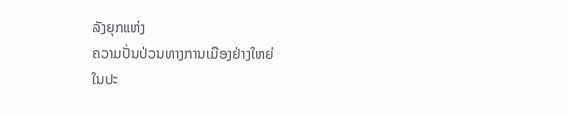ລັງຍຸກແຫ່ງ
ຄວາມປັ່ນປ່ວນທາງການເມືອງຢ່າງໃຫຍ່
ໃນປະ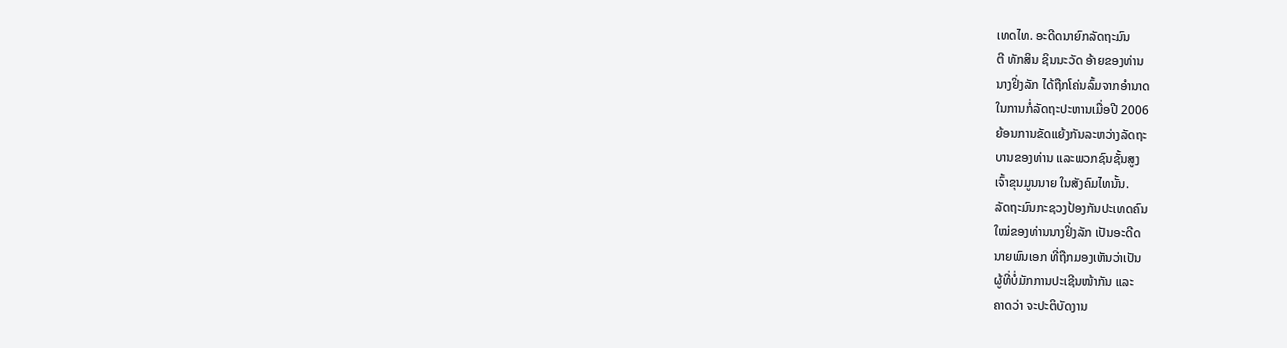ເທດໄທ. ອະດີດນາຍົກລັດຖະມົນ
ຕີ ທັກສິນ ຊິນນະວັດ ອ້າຍຂອງທ່ານ
ນາງຢິ່ງລັກ ໄດ້ຖືກໂຄ່ນລົ້ມຈາກອໍານາດ
ໃນການກໍ່ລັດຖະປະຫານເມື່ອປີ 2006
ຍ້ອນການຂັດແຍ້ງກັນລະຫວ່າງລັດຖະ
ບານຂອງທ່ານ ແລະພວກຊົນຊັ້ນສູງ
ເຈົ້າຂຸນມູນນາຍ ໃນສັງຄົມໄທນັ້ນ.
ລັດຖະມົນກະຊວງປ້ອງກັນປະເທດຄົນ
ໃໝ່ຂອງທ່ານນາງຢິ່ງລັກ ເປັນອະດີດ
ນາຍພົນເອກ ທີ່ຖືກມອງເຫັນວ່າເປັນ
ຜູ້ທີ່ບໍ່ມັກການປະເຊີນໜ້າກັນ ແລະ
ຄາດວ່າ ຈະປະຕິບັດງານ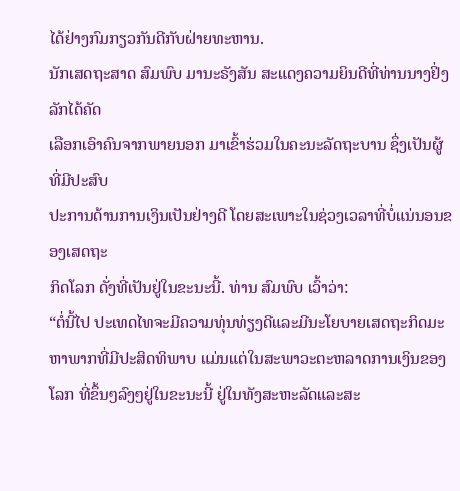ໄດ້ຢ່າງກົມກຽວກັນດີກັບຝ່າຍທະຫານ.
ນັກເສດຖະສາດ ສົມພົບ ມານະຣັງສັນ ສະແດງຄວາມຍິນດີທີ່ທ່ານນາງຢິ່ງລັກໄດ້ຄັດ
ເລືອກເອົາຄົນຈາກພາຍນອກ ມາເຂົ້າຮ່ວມໃນຄະນະລັດຖະບານ ຊຶ່ງເປັນຜູ້ທີ່ມີປະສົບ
ປະການດ້ານການເງິນເປັນຢ່າງດີ ໂດຍສະເພາະໃນຊ່ວງເວລາທີ່ບໍ່ແນ່ນອນຂອງເສດຖະ
ກິດໂລກ ດັ່ງທີ່ເປັນຢູ່ໃນຂະນະນີ້. ທ່ານ ສົມພົບ ເວົ້າວ່າ:
“ຕໍ່ນີ້ໄປ ປະເທດໄທຈະມີຄວາມທຸ່ນທ່ຽງດີແລະມີນະໂຍບາຍເສດຖະກິດມະ
ຫາພາກທີ່ມີປະສິດທິພາບ ແມ່ນແຕ່ໃນສະພາວະຕະຫລາດການເງິນຂອງ
ໂລກ ທີ່ຂຶ້ນໆລົງໆຢູ່ໃນຂະນະນີ້ ຢູ່ໃນທັງສະຫະລັດແລະສະ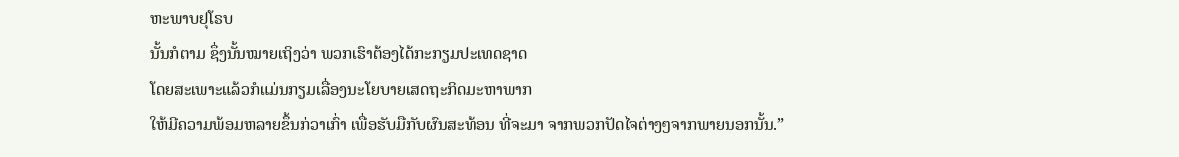ຫະພາບຢຸໂຣບ
ນັ້ນກໍຕາມ ຊຶ່ງນັ້ນໝາຍເຖິງວ່າ ພວກເຮົາຕ້ອງໄດ້ກະກຽມປະເທດຊາດ
ໂດຍສະເພາະແລ້ວກໍແມ່ນກຽມເລື່ອງນະໂຍບາຍເສດຖະກິດມະຫາພາກ
ໃຫ້ມີຄວາມພ້ອມຫລາຍຂຶ້ນກ່ວາເກົ່າ ເພື່ອຮັບມືກັບຜົນສະທ້ອນ ທີ່ຈະມາ ຈາກພວກປັດໄຈຕ່າງໆຈາກພາຍນອກນັ້ນ.”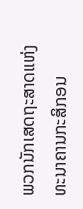ພວກນັກເສດຖະສາດແຫ່ງທະນາຄານກະສິກອນ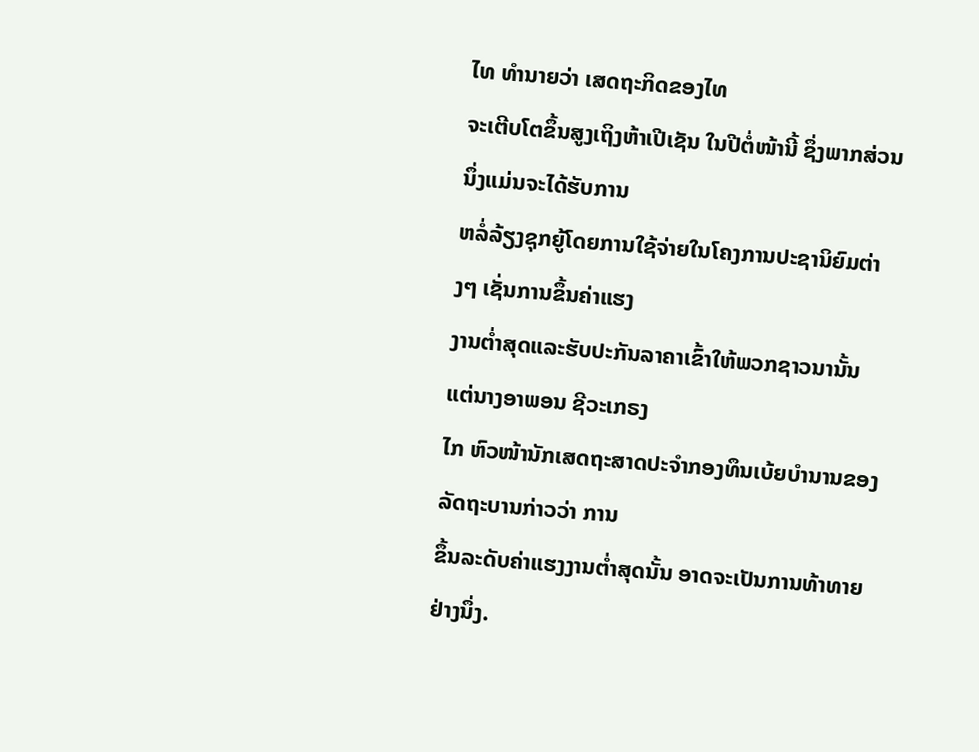ໄທ ທໍານາຍວ່າ ເສດຖະກິດຂອງໄທ
ຈະເຕີບໂຕຂຶ້ນສູງເຖິງຫ້າເປີເຊັນ ໃນປີຕໍ່ໜ້ານີ້ ຊຶ່ງພາກສ່ວນນຶ່ງແມ່ນຈະໄດ້ຮັບການ
ຫລໍ່ລ້ຽງຊຸກຍູ້ໂດຍການໃຊ້ຈ່າຍໃນໂຄງການປະຊານິຍົມຕ່າງໆ ເຊັ່ນການຂຶ້ນຄ່າແຮງ
ງານຕໍ່າສຸດແລະຮັບປະກັນລາຄາເຂົ້າໃຫ້ພວກຊາວນານັ້ນ ແຕ່ນາງອາພອນ ຊີວະເກຣງ
ໄກ ຫົວໜ້ານັກເສດຖະສາດປະຈໍາກອງທຶນເບ້ຍບໍານານຂອງລັດຖະບານກ່າວວ່າ ການ
ຂຶ້ນລະດັບຄ່າແຮງງານຕໍ່າສຸດນັ້ນ ອາດຈະເປັນການທ້າທາຍຢ່າງນຶ່ງ.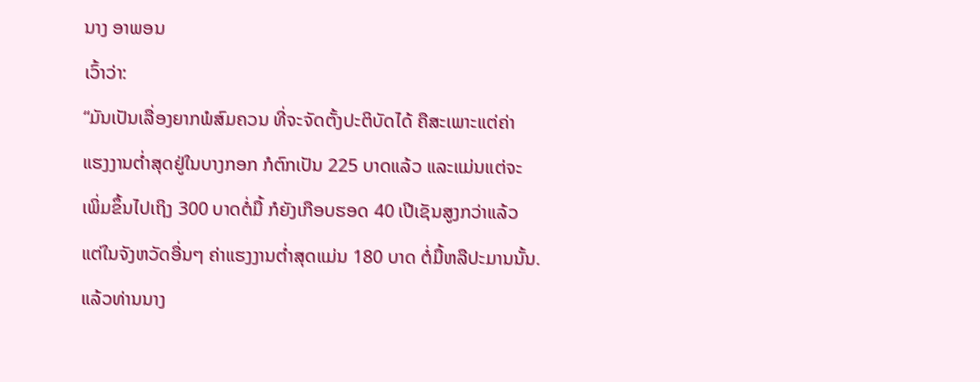ນາງ ອາພອນ
ເວົ້າວ່າ:
“ມັນເປັນເລື່ອງຍາກພໍສົມຄວນ ທີ່ຈະຈັດຕັ້ງປະຕິບັດໄດ້ ຄືສະເພາະແຕ່ຄ່າ
ແຮງງານຕໍ່າສຸດຢູ່ໃນບາງກອກ ກໍຕົກເປັນ 225 ບາດແລ້ວ ແລະແມ່ນແຕ່ຈະ
ເພິ່ມຂຶ້ນໄປເຖິງ 300 ບາດຕໍ່ມື້ ກໍຍັງເກືອບຮອດ 40 ເປີເຊັນສູງກວ່າແລ້ວ
ແຕ່ໃນຈັງຫວັດອື່ນໆ ຄ່າແຮງງານຕໍ່າສຸດແມ່ນ 180 ບາດ ຕໍ່ມື້ຫລືປະມານນັ້ນ.
ແລ້ວທ່ານນາງ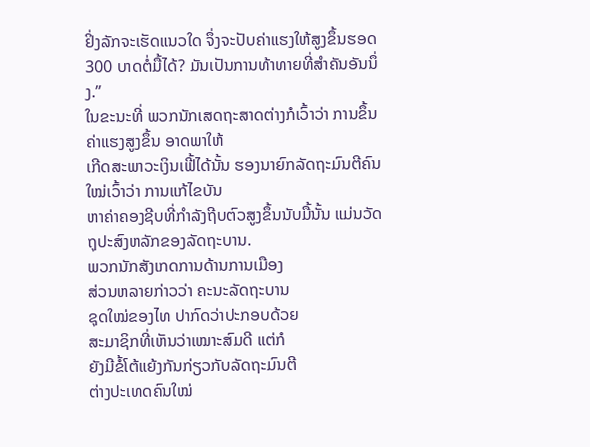ຢິ່ງລັກຈະເຮັດແນວໃດ ຈຶ່ງຈະປັບຄ່າແຮງໃຫ້ສູງຂຶ້ນຮອດ
300 ບາດຕໍ່ມື້ໄດ້? ມັນເປັນການທ້າທາຍທີ່ສໍາຄັນອັນນຶ່ງ.”
ໃນຂະນະທີ່ ພວກນັກເສດຖະສາດຕ່າງກໍເວົ້າວ່າ ການຂຶ້ນຄ່າແຮງສູງຂຶ້ນ ອາດພາໃຫ້
ເກີດສະພາວະເງິນເຟີ້ໄດ້ນັ້ນ ຮອງນາຍົກລັດຖະມົນຕີຄົນໃໝ່ເວົ້າວ່າ ການແກ້ໄຂບັນ
ຫາຄ່າຄອງຊີບທີ່ກໍາລັງຖີບຕົວສູງຂຶ້ນນັບມື້ນັ້ນ ແມ່ນວັດຖຸປະສົງຫລັກຂອງລັດຖະບານ.
ພວກນັກສັງເກດການດ້ານການເມືອງ
ສ່ວນຫລາຍກ່າວວ່າ ຄະນະລັດຖະບານ
ຊຸດໃໝ່ຂອງໄທ ປາກົດວ່າປະກອບດ້ວຍ
ສະມາຊິກທີ່ເຫັນວ່າເໝາະສົມດີ ແຕ່ກໍ
ຍັງມີຂໍ້ໂຕ້ແຍ້ງກັນກ່ຽວກັບລັດຖະມົນຕີ
ຕ່າງປະເທດຄົນໃໝ່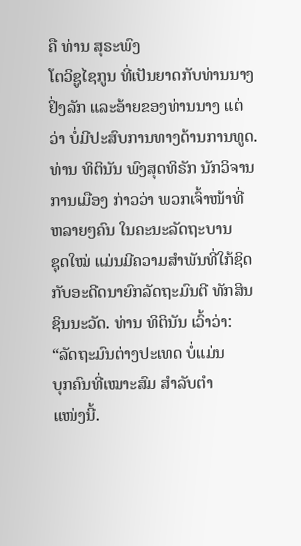ຄື ທ່ານ ສຸຣະພົງ
ໂຕວິຊູໄຊກູນ ທີ່ເປັນຍາດກັບທ່ານນາງ
ຢິ່ງລັກ ແລະອ້າຍຂອງທ່ານນາງ ແຕ່ວ່າ ບໍ່ມີປະສົບການທາງດ້ານການທູດ.
ທ່ານ ທິຕິນັນ ພົງສຸດທິຣັກ ນັກວິຈານ
ການເມືອງ ກ່າວວ່າ ພວກເຈົ້າໜ້າທີ່
ຫລາຍໆຄົນ ໃນຄະນະລັດຖະບານ
ຊຸດໃໝ່ ແມ່ນມີຄວາມສໍາພັນທີ່ໃກ້ຊິດ
ກັບອະດີດນາຍົກລັດຖະມົນຕີ ທັກສິນ ຊິນນະວັດ. ທ່ານ ທິຕິນັນ ເວົ້າວ່າ:
“ລັດຖະມົນຕ່າງປະເທດ ບໍ່ແມ່ນ
ບຸກຄົນທີ່ເໝາະສົມ ສໍາລັບຕໍາ
ແໜ່ງນີ້.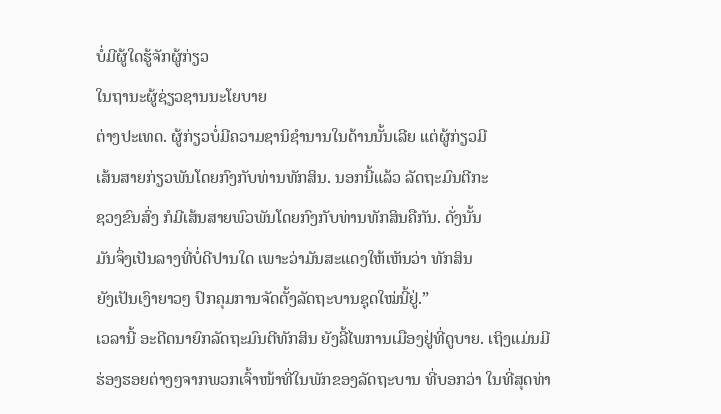ບໍ່ມີຜູ້ໃດຮູ້ຈັກຜູ້ກ່ຽວ
ໃນຖານະຜູ້ຊ່ຽວຊານນະໂຍບາຍ
ຕ່າງປະເທດ. ຜູ້ກ່ຽວບໍ່ມີຄວາມຊານິຊໍານານໃນດ້ານນັ້ນເລີຍ ແຕ່ຜູ້ກ່ຽວມີ
ເສ້ນສາຍກ່ຽວພັນໂດຍກົງກັບທ່ານທັກສິນ. ນອກນີ້ແລ້ວ ລັດຖະມົນຕີກະ
ຊວງຂົນສົ່ງ ກໍມີເສ້ນສາຍພົວພັນໂດຍກົງກັບທ່ານທັກສິນຄືກັນ. ດັ່ງນັ້ນ
ມັນຈຶ່ງເປັນລາງທີ່ບໍ່ດີປານໃດ ເພາະວ່າມັນສະແດງໃຫ້ເຫັນວ່າ ທັກສິນ
ຍັງເປັນເງົາຍາວໆ ປົກຄຸມການຈັດຕັ້ງລັດຖະບານຊຸດໃໝ່ນີ້ຢູ່.”
ເວລານີ້ ອະດີດນາຍົກລັດຖະມົນຕີທັກສິນ ຍັງລີ້ໄພການເມືອງຢູ່ທີ່ດູບາຍ. ເຖິງແມ່ນມີ
ຮ່ອງຮອຍຕ່າງໆຈາກພວກເຈົ້າໜ້າທີ່ໃນພັກຂອງລັດຖະບານ ທີ່ບອກວ່າ ໃນທີ່ສຸດທ່າ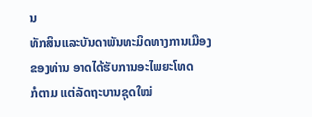ນ
ທັກສິນແລະບັນດາພັນທະມິດທາງການເມືອງຂອງທ່ານ ອາດໄດ້ຮັບການອະໄພຍະໂທດ
ກໍຕາມ ແຕ່ລັດຖະບານຊຸດໃໝ່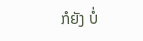ກໍຍັງ ບໍ່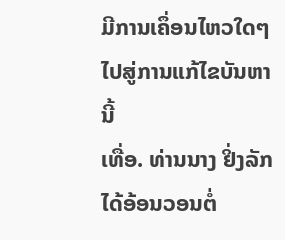ມີການເຄຶ່ອນໄຫວໃດໆໄປສູ່ການແກ້ໄຂບັນຫານີ້
ເທື່ອ. ທ່ານນາງ ຢິ່ງລັກ ໄດ້ອ້ອນວອນຕໍ່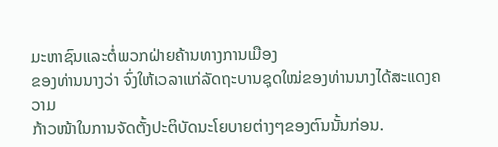ມະຫາຊົນແລະຕໍ່ພວກຝ່າຍຄ້ານທາງການເມືອງ
ຂອງທ່ານນາງວ່າ ຈົ່ງໃຫ້ເວລາແກ່ລັດຖະບານຊຸດໃໝ່ຂອງທ່ານນາງໄດ້ສະແດງຄວາມ
ກ້າວໜ້າໃນການຈັດຕັ້ງປະຕິບັດນະໂຍບາຍຕ່າງໆຂອງຕົນນັ້ນກ່ອນ.